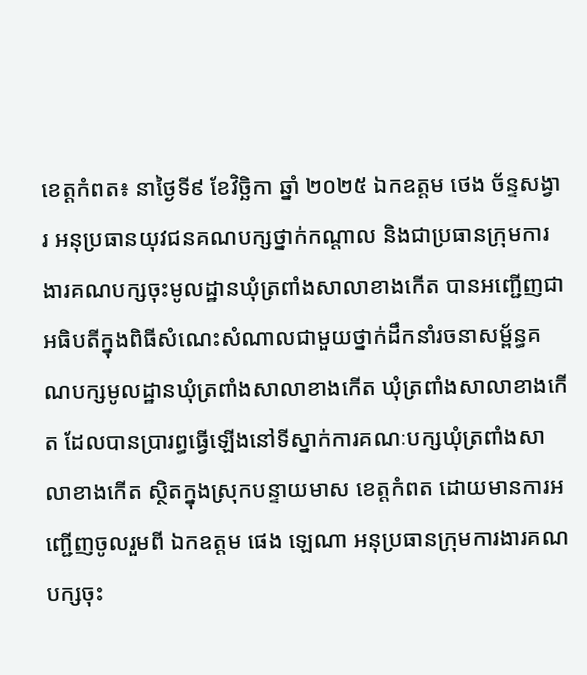ខេត្តកំពត៖ នាថ្ងៃទី៩ ខែវិច្ឆិកា ឆ្នាំ ២០២៥ ឯកឧត្តម ថេង ច័ន្ទសង្វារ អនុប្រធានយុវជនគណបក្សថ្នាក់កណ្ដាល និងជាប្រធានក្រុមការងារគណបក្សចុះមូលដ្ឋានឃុំត្រពាំងសាលាខាងកើត បានអញ្ជើញជាអធិបតីក្នុងពិធីសំណេះសំណាលជាមួយថ្នាក់ដឹកនាំរចនាសម្ព័ន្ធគណបក្សមូលដ្ឋានឃុំត្រពាំងសាលាខាងកើត ឃុំត្រពាំងសាលាខាងកើត ដែលបានប្រារព្ធធ្វើឡើងនៅទីស្នាក់ការគណៈបក្សឃុំត្រពាំងសាលាខាងកើត ស្ថិតក្នុងស្រុកបន្ទាយមាស ខេត្តកំពត ដោយមានការអញ្ជើញចូលរួមពី ឯកឧត្តម ផេង ឡេណា អនុប្រធានក្រុមការងារគណបក្សចុះ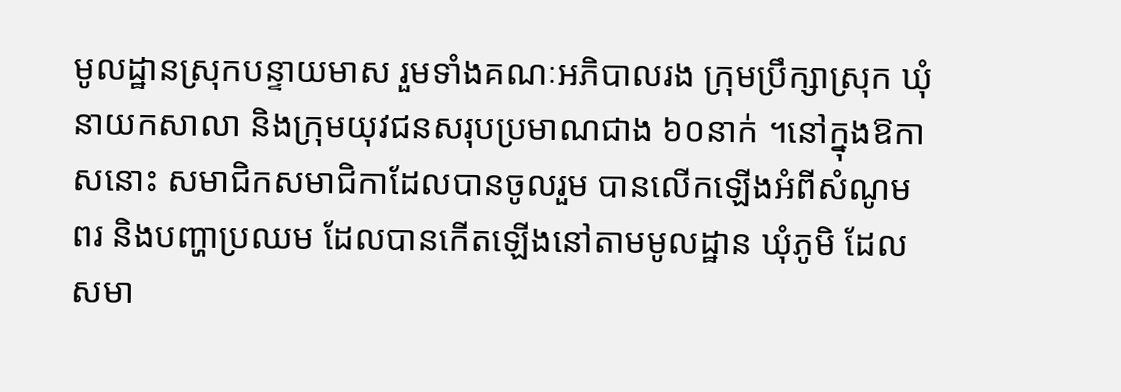មូលដ្ឋានស្រុកបន្ទាយមាស រួមទាំងគណៈអភិបាលរង ក្រុមប្រឹក្សាស្រុក ឃុំ នាយកសាលា និងក្រុមយុវជនសរុបប្រមាណជាង ៦០នាក់ ។នៅក្នុងឱកាសនោះ សមាជិកសមាជិកាដែលបានចូលរួម បានលើកឡើងអំពីសំណូម ពរ និងបញ្ហាប្រឈម ដែលបានកើតឡើងនៅតាមមូលដ្ឋាន ឃុំភូមិ ដែលសមា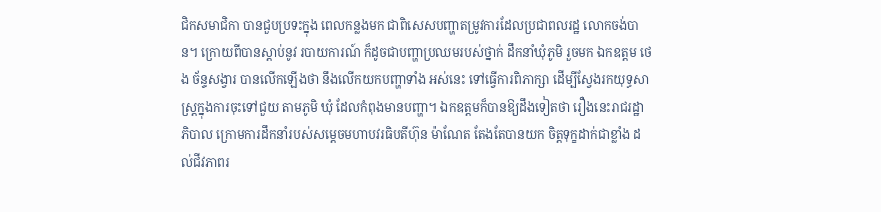ជិកសមាជិកា បានជួបប្រទះក្នុង ពេលកន្លងមក ជាពិសេសបញ្ហាតម្រូវការដែលប្រជាពលរដ្ឋ លោកចង់បាន។ ក្រោយពីបានស្តាប់នូវ របាយការណ៍ ក៏ដូចជាបញ្ហាប្រឈមរបស់ថ្នាក់ ដឹកនាំឃុំភូមិ រួចមក ឯកឧត្តម ថេង ច័ន្ទសង្វារ បានលើកឡើងថា នឹងលើកយកបញ្ហាទាំង អស់នេះ ទៅធ្វើការពិភាក្សា ដើម្បីស្វែងរកយុទ្ធសាស្ត្រក្នុងការចុះទៅជួយ តាមភូមិ ឃុំ ដែលកំពុងមានបញ្ហា។ ឯកឧត្តមក៏បានឱ្យដឹងទៀតថា រឿងនេះរាជរដ្ឋាភិបាល ក្រោមការដឹកនាំរបស់សម្តេចមហាបវរធិបតីហ៊ុន ម៉ាណែត តែងតែបានយក ចិត្តទុក្ខដាក់ជាខ្លាំង ដល់ជីវភាពរ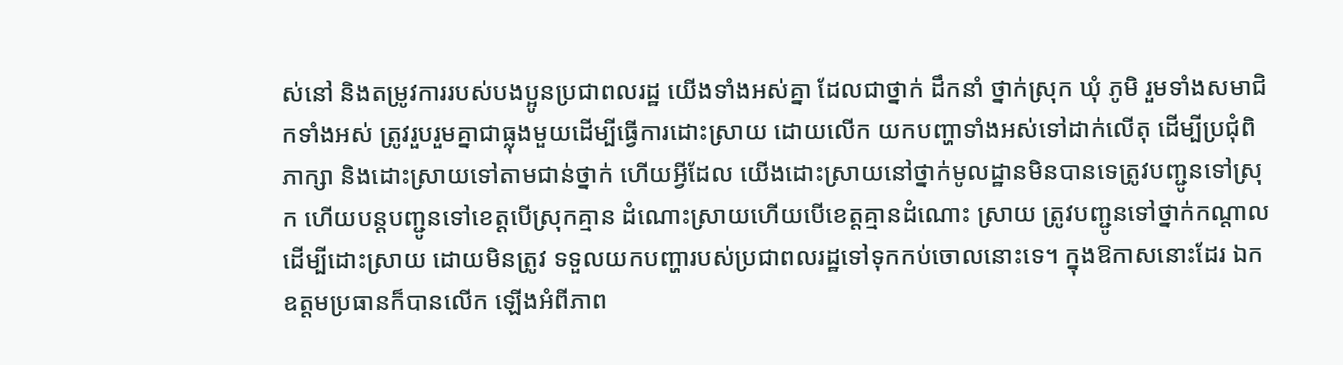ស់នៅ និងតម្រូវការរបស់បងប្អូនប្រជាពលរដ្ឋ យើងទាំងអស់គ្នា ដែលជាថ្នាក់ ដឹកនាំ ថ្នាក់ស្រុក ឃុំ ភូមិ រួមទាំងសមាជិកទាំងអស់ ត្រូវរួបរួមគ្នាជាធ្លុងមួយដើម្បីធ្វើការដោះស្រាយ ដោយលើក យកបញ្ហាទាំងអស់ទៅដាក់លើតុ ដើម្បីប្រជុំពិភាក្សា និងដោះស្រាយទៅតាមជាន់ថ្នាក់ ហើយអ្វីដែល យើងដោះស្រាយនៅថ្នាក់មូលដ្ឋានមិនបានទេត្រូវបញ្ជូនទៅស្រុក ហើយបន្តបញ្ជូនទៅខេត្តបើស្រុកគ្មាន ដំណោះស្រាយហើយបើខេត្តគ្មានដំណោះ ស្រាយ ត្រូវបញ្ជូនទៅថ្នាក់កណ្តាលដើម្បីដោះស្រាយ ដោយមិនត្រូវ ទទួលយកបញ្ហារបស់ប្រជាពលរដ្ឋទៅទុកកប់ចោលនោះទេ។ ក្នុងឱកាសនោះដែរ ឯកឧត្តមប្រធានក៏បានលើក ឡើងអំពីភាព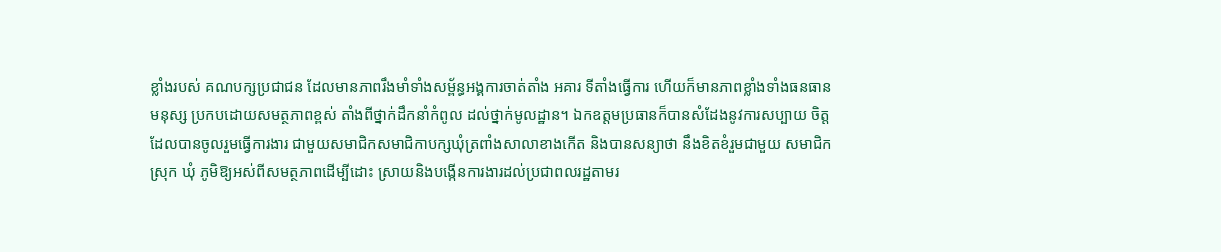ខ្លាំងរបស់ គណបក្សប្រជាជន ដែលមានភាពរឹងមាំទាំងសម្ព័ន្ធអង្គការចាត់តាំង អគារ ទីតាំងធ្វើការ ហើយក៏មានភាពខ្លាំងទាំងធនធានមនុស្ស ប្រកបដោយសមត្ថភាពខ្ពស់ តាំងពីថ្នាក់ដឹកនាំកំពូល ដល់ថ្នាក់មូលដ្ឋាន។ ឯកឧត្តមប្រធានក៏បានសំដែងនូវការសប្បាយ ចិត្តដែលបានចូលរួមធ្វើការងារ ជាមួយសមាជិកសមាជិកាបក្សឃុំត្រពាំងសាលាខាងកើត និងបានសន្យាថា នឹងខិតខំរួមជាមួយ សមាជិក ស្រុក ឃុំ ភូមិឱ្យអស់ពីសមត្ថភាពដើម្បីដោះ ស្រាយនិងបង្កើនការងារដល់ប្រជាពលរដ្ឋតាមរ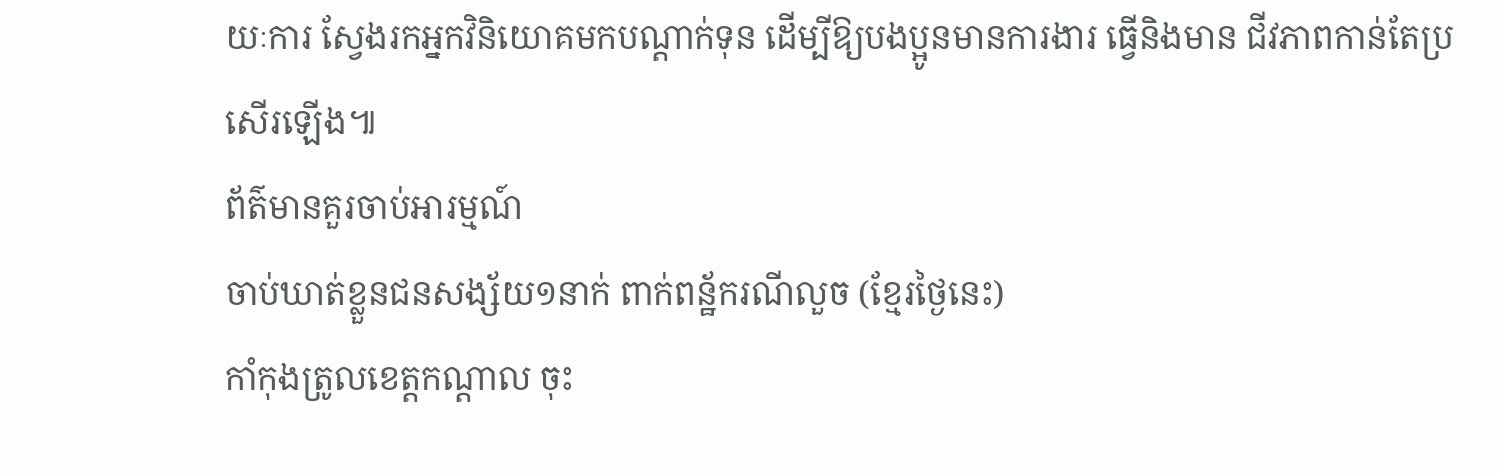យៈការ ស្វែងរកអ្នកវិនិយោគមកបណ្តាក់ទុន ដើម្បីឱ្យបងប្អូនមានការងារ ធ្វើនិងមាន ជីវភាពកាន់តែប្រសើរឡើង៕
ព័ត៌មានគួរចាប់អារម្មណ៍
ចាប់ឃាត់ខ្លួនជនសង្ស័យ១នាក់ ពាក់ពន្ឋ័ករណីលួច (ខ្មែរថ្ងៃនេះ)
កាំកុងត្រូលខេត្តកណ្ដាល ចុះ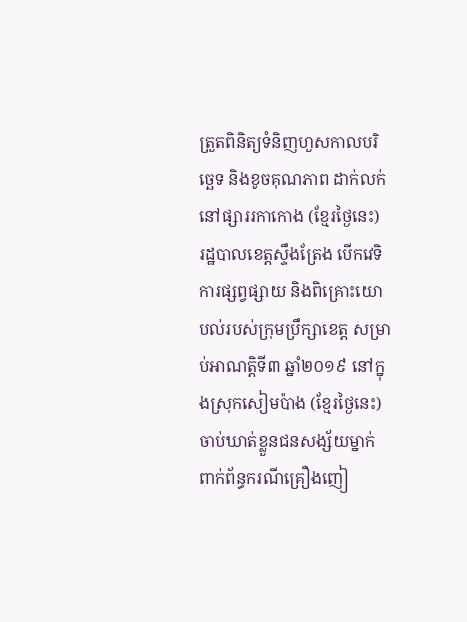ត្រួតពិនិត្យទំនិញហួសកាលបរិច្ឆេទ និងខូចគុណភាព ដាក់លក់នៅផ្សាររកាកោង (ខ្មែរថ្ងៃនេះ)
រដ្ឋបាលខេត្តស្ទឹងត្រែង បើកវេទិការផ្សព្វផ្សាយ និងពិគ្រោះយោបល់របស់ក្រុមប្រឹក្សាខេត្ត សម្រាប់អាណត្តិទី៣ ឆ្នាំ២០១៩ នៅក្នុងស្រុកសៀមប៉ាង (ខ្មែរថ្ងៃនេះ)
ចាប់ឃាត់ខ្លួនជនសង្ស័យម្នាក់ ពាក់ព័ន្ធករណីគ្រឿងញៀ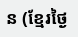ន (ខ្មែរថ្ងៃ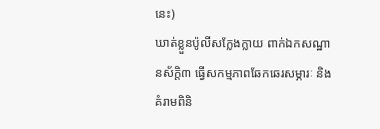នេះ)
ឃាត់ខ្លួនប៉ូលីសក្លែងក្លាយ ពាក់ឯកសណ្ឋានស័ក្តិ៣ ធ្វើសកម្មភាពឆែកឆេរសម្ភារៈ និងគំរាមពិនិ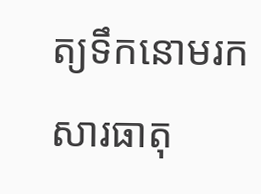ត្យទឹកនោមរកសារធាតុ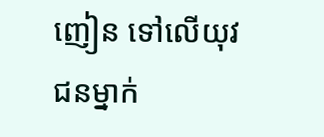ញៀន ទៅលើយុវជនម្នាក់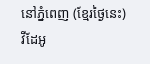នៅភ្នំពេញ (ខ្មែរថ្ងៃនេះ)
វីដែអូ